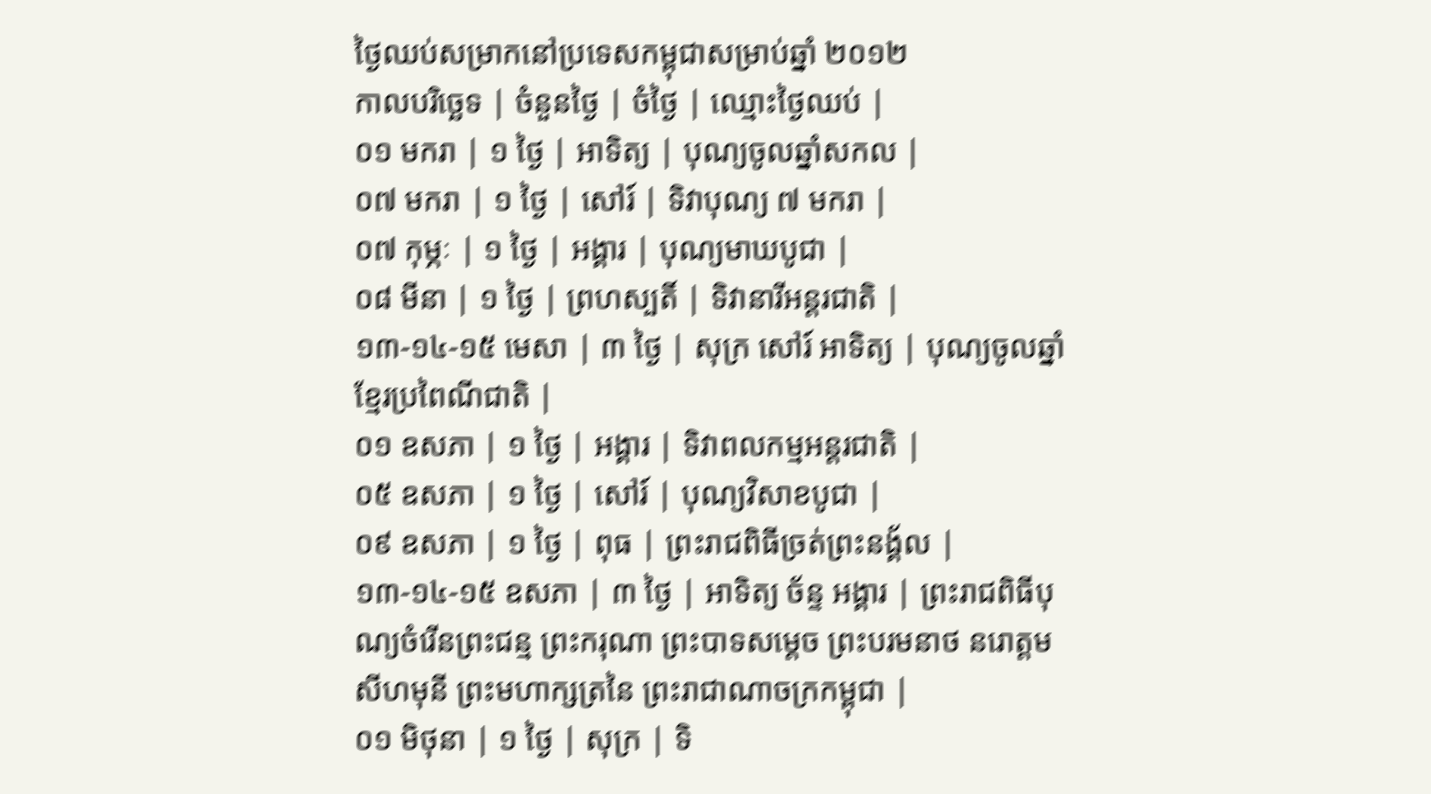ថ្ងៃឈប់សម្រាកនៅប្រទេសកម្ពុជាសម្រាប់ឆ្នាំ ២០១២
កាលបរិច្ឆេទ | ចំនួនថ្ងៃ | ចំថ្ងៃ | ឈ្មោះថ្ងៃឈប់ |
០១ មករា | ១ ថ្ងៃ | អាទិត្យ | បុណ្យចូលឆ្នាំសកល |
០៧ មករា | ១ ថ្ងៃ | សៅរ៍ | ទិវាបុណ្យ ៧ មករា |
០៧ កុម្ភៈ | ១ ថ្ងៃ | អង្គារ | បុណ្យមាឃបូជា |
០៨ មីនា | ១ ថ្ងៃ | ព្រហស្បតិ៍ | ទិវានារីអន្ដរជាតិ |
១៣-១៤-១៥ មេសា | ៣ ថ្ងៃ | សុក្រ សៅរ៍ អាទិត្យ | បុណ្យចូលឆ្នាំខ្មែរប្រពៃណីជាតិ |
០១ ឧសភា | ១ ថ្ងៃ | អង្គារ | ទិវាពលកម្មអន្ដរជាតិ |
០៥ ឧសភា | ១ ថ្ងៃ | សៅរ៍ | បុណ្យវិសាខបូជា |
០៩ ឧសភា | ១ ថ្ងៃ | ពុធ | ព្រះរាជពិធីច្រត់ព្រះនង្គ័ល |
១៣-១៤-១៥ ឧសភា | ៣ ថ្ងៃ | អាទិត្យ ច័ន្ទ អង្គារ | ព្រះរាជពិធីបុណ្យចំរើនព្រះជន្ម ព្រះករុណា ព្រះបាទសម្តេច ព្រះបរមនាថ នរោត្តម សីហមុនី ព្រះមហាក្សត្រនៃ ព្រះរាជាណាចក្រកម្ពុជា |
០១ មិថុនា | ១ ថ្ងៃ | សុក្រ | ទិ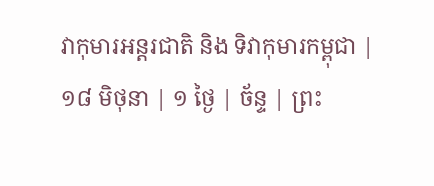វាកុមារអន្តរជាតិ និង ទិវាកុមារកម្ពុជា |
១៨ មិថុនា | ១ ថ្ងៃ | ច័ន្ទ | ព្រះ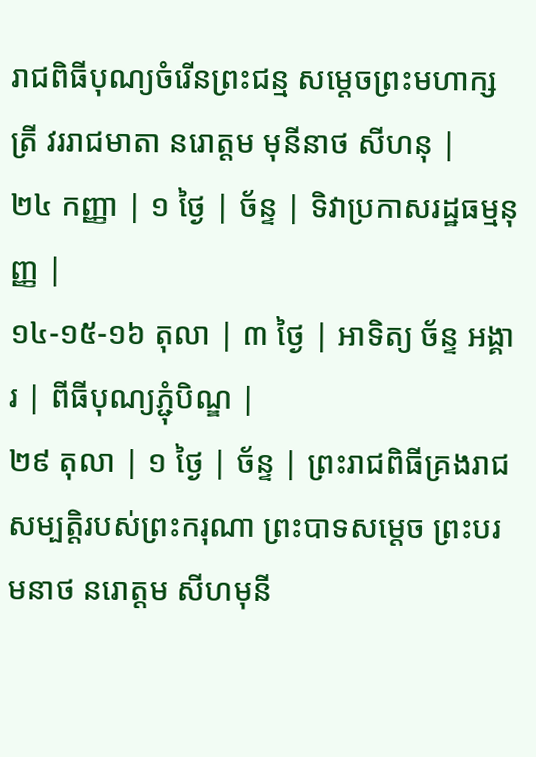រាជពិធីបុណ្យចំរើនព្រះជន្ម សម្តេចព្រះមហាក្សត្រី វររាជមាតា នរោត្តម មុនីនាថ សីហនុ |
២៤ កញ្ញា | ១ ថ្ងៃ | ច័ន្ទ | ទិវាប្រកាសរដ្ឋធម្មនុញ្ញ |
១៤-១៥-១៦ តុលា | ៣ ថ្ងៃ | អាទិត្យ ច័ន្ទ អង្គារ | ពីធីបុណ្យភ្ជុំបិណ្ឌ |
២៩ តុលា | ១ ថ្ងៃ | ច័ន្ទ | ព្រះរាជពិធីគ្រងរាជសម្បត្តិរបស់ព្រះករុណា ព្រះបាទសម្តេច ព្រះបរមនាថ នរោត្តម សីហមុនី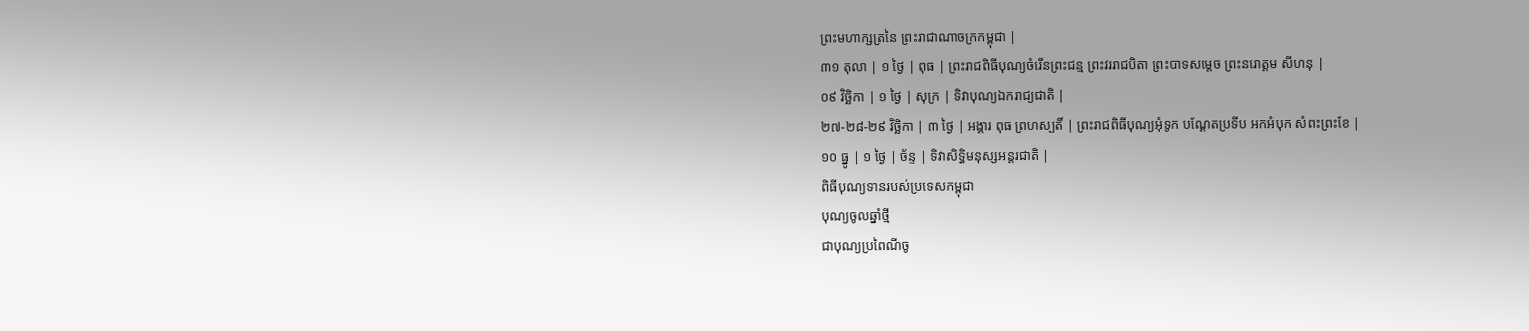ព្រះមហាក្សត្រនៃ ព្រះរាជាណាចក្រកម្ពុជា |
៣១ តុលា | ១ ថ្ងៃ | ពុធ | ព្រះរាជពិធីបុណ្យចំរើនព្រះជន្ម ព្រះវររាជបិតា ព្រះបាទសម្តេច ព្រះនរោត្តម សីហនុ |
០៩ វិច្ឆិកា | ១ ថ្ងៃ | សុក្រ | ទិវាបុណ្យឯករាជ្យជាតិ |
២៧-២៨-២៩ វិច្ឆិកា | ៣ ថ្ងៃ | អង្គារ ពុធ ព្រហស្បតិ៍ | ព្រះរាជពិធីបុណ្យអុំទូក បណ្ដែតប្រទីប អកអំបុក សំពះព្រះខែ |
១០ ធ្នូ | ១ ថ្ងៃ | ច័ន្ទ | ទិវាសិទ្ធិមនុស្សអន្តរជាតិ |
ពិធីបុណ្យទានរបស់ប្រទេសកម្ពុជា
បុណ្យចូលឆ្នាំថ្មី
ជាបុណ្យប្រពៃណីចូ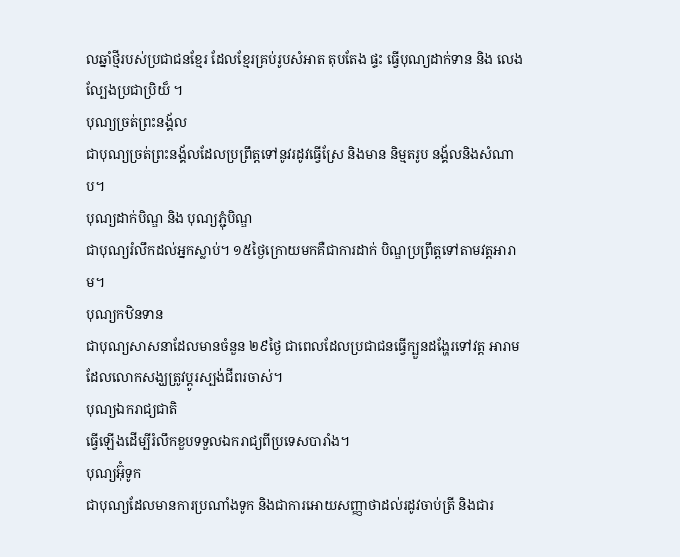លឆ្នាំថ្មីរបស់ប្រជាជនខ្មែរ ដែលខ្មែរគ្រប់រូបសំអាត តុបតែង ផ្ទះ ធ្វើបុណ្យដាក់ទាន និង លេងល្បែងប្រជាប្រិយ៏ ។
បុណ្យច្រត់ព្រះនង្គ័ល
ជាបុណ្យច្រត់ព្រះនង្គ័លដែលប្រព្រឹត្ដទៅនូវរដូវធ្វើស្រែ និងមាន និម្មតរូប នង្គ័លនិងសំណាប។
បុណ្យដាក់បិណ្ឌ និង បុណ្យភ្ជុំបិណ្ឌ
ជាបុណ្យរំលឹកដល់អ្នកស្លាប់។ ១៥ថ្ងៃក្រោយមកគឺជាការដាក់ បិណ្ឌប្រព្រឹត្ដទៅតាមវត្ដអារាម។
បុណ្យកឋិនទាន
ជាបុណ្យសាសនាដែលមានចំនួន ២៩ថ្ងៃ ជាពេលដែលប្រជាជនធ្វើក្បួនដង្ហែរទៅវត្ដ អារាមដែលលោកសង្ឃត្រូវប្ដូរស្បង់ជីពរចាស់។
បុណ្យឯករាជ្យជាតិ
ធ្វើឡើងដើម្បីរំលឹកខួបទទួលឯករាជ្យពីប្រទេសបារាំង។
បុណ្យអ៊ុំទូក
ជាបុណ្យដែលមានការប្រណាំងទូក និងជាការអោយសញ្ញាថាដល់រដូវចាប់ត្រី និងជារ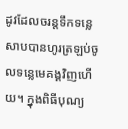ដូវដែលចរន្ដទឹកទន្លេសាបបានហូរត្រឡប់ចូលទន្លេមេគង្គវិញហើយ។ ក្នុងពិធីបុណ្យ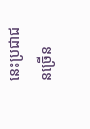នេះប្រជាជនច្រើន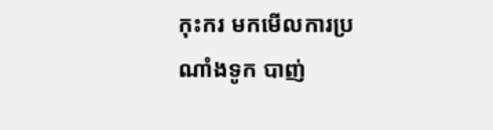កុះករ មកមើលការប្រណាំងទូក បាញ់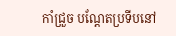កាំជ្រួច បណ្ដែតប្រទីបនៅ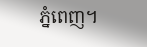ភ្នំពេញ។